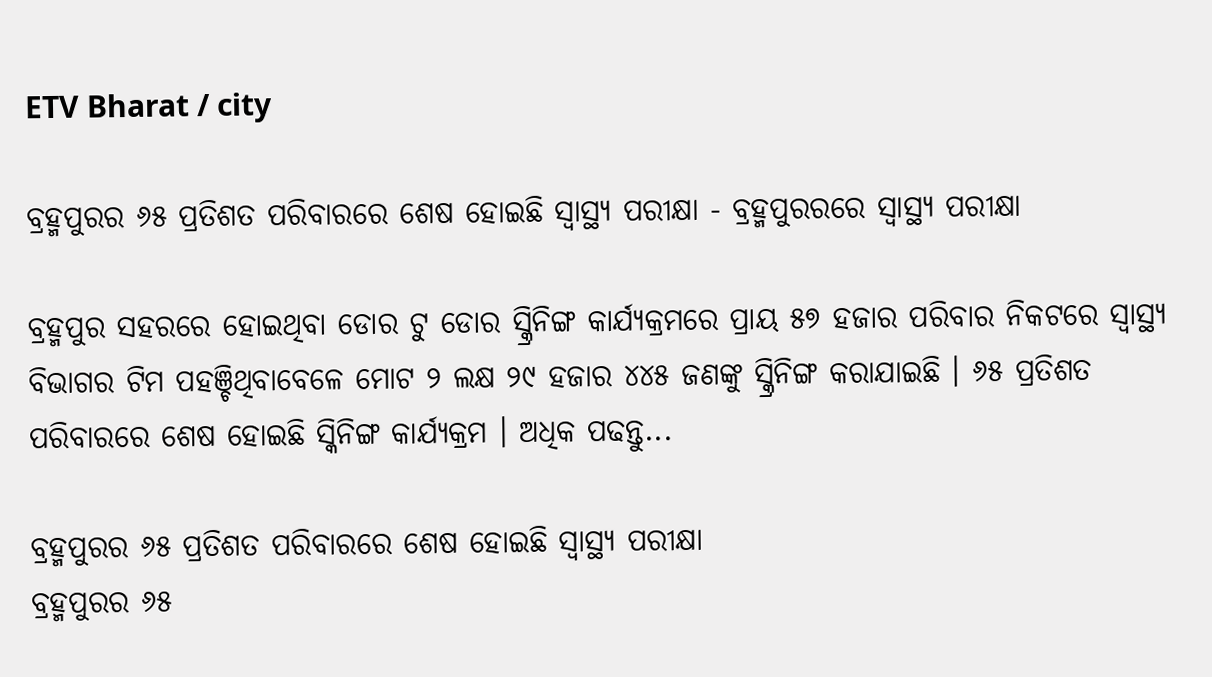ETV Bharat / city

ବ୍ରହ୍ମପୁରର ୬୫ ପ୍ରତିଶତ ପରିବାରରେ ଶେଷ ହୋଇଛି ସ୍ୱାସ୍ଥ୍ୟ ପରୀକ୍ଷା - ବ୍ରହ୍ମପୁରରରେ ସ୍ବାସ୍ଥ୍ୟ ପରୀକ୍ଷା

ବ୍ରହ୍ମପୁର ସହରରେ ହୋଇଥିବା ଡୋର ଟୁ ଡୋର ସ୍କ୍ରିନିଙ୍ଗ କାର୍ଯ୍ୟକ୍ରମରେ ପ୍ରାୟ ୫୭ ହଜାର ପରିବାର ନିକଟରେ ସ୍ବାସ୍ଥ୍ୟ ବିଭାଗର ଟିମ ପହଞ୍ଚିଥିବାବେଳେ ମୋଟ ୨ ଲକ୍ଷ ୨୯ ହଜାର ୪୪୫ ଜଣଙ୍କୁ ସ୍କ୍ରିନିଙ୍ଗ କରାଯାଇଛି । ୬୫ ପ୍ରତିଶତ ପରିବାରରେ ଶେଷ ହୋଇଛି ସ୍କିନିଙ୍ଗ କାର୍ଯ୍ୟକ୍ରମ । ଅଧିକ ପଢନ୍ତୁ...

ବ୍ରହ୍ମପୁରର ୬୫ ପ୍ରତିଶତ ପରିବାରରେ ଶେଷ ହୋଇଛି ସ୍ୱାସ୍ଥ୍ୟ ପରୀକ୍ଷା
ବ୍ରହ୍ମପୁରର ୬୫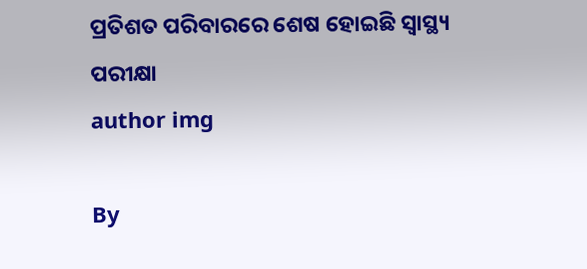ପ୍ରତିଶତ ପରିବାରରେ ଶେଷ ହୋଇଛି ସ୍ୱାସ୍ଥ୍ୟ ପରୀକ୍ଷା
author img

By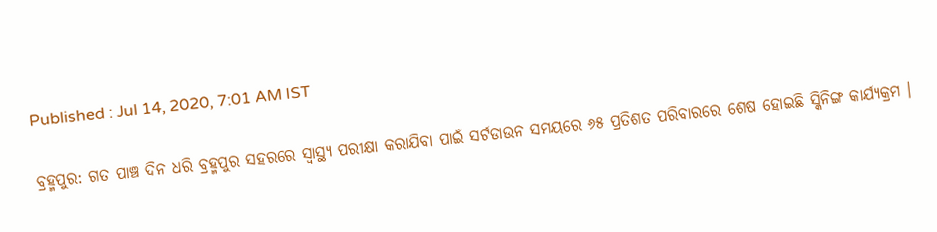Published : Jul 14, 2020, 7:01 AM IST

ବ୍ରହ୍ମପୁର: ଗତ ପାଞ୍ଚ ଦିନ ଧରି ବ୍ରହ୍ମପୁର ସହରରେ ସ୍ବାସ୍ଥ୍ୟ ପରୀକ୍ଷା କରାଯିବା ପାଇଁ ସର୍ଟଡାଉନ ସମୟରେ ୬୫ ପ୍ରତିଶତ ପରିବାରରେ ଶେଷ ହୋଇଛି ସ୍କିନିଙ୍ଗ କାର୍ଯ୍ୟକ୍ରମ ।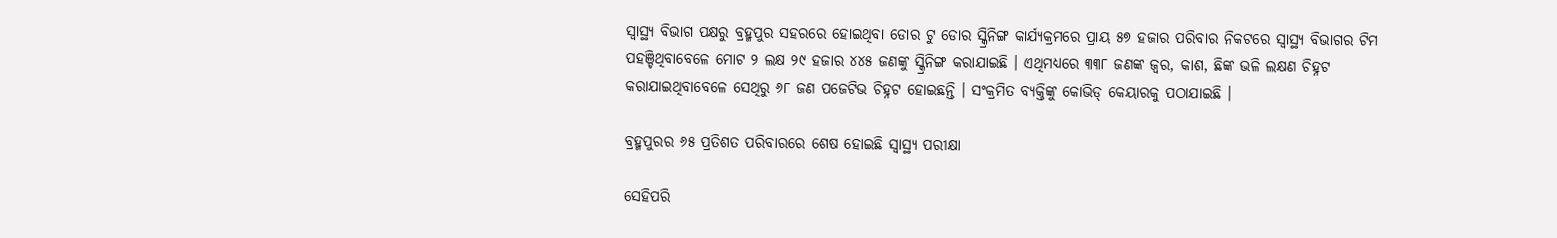ସ୍ବାସ୍ଥ୍ୟ ବିଭାଗ ପକ୍ଷରୁ ବ୍ରହ୍ମପୁର ସହରରେ ହୋଇଥିବା ଡୋର ଟୁ ଡୋର ସ୍କ୍ରିନିଙ୍ଗ କାର୍ଯ୍ୟକ୍ରମରେ ପ୍ରାୟ ୫୭ ହଜାର ପରିବାର ନିକଟରେ ସ୍ବାସ୍ଥ୍ୟ ବିଭାଗର ଟିମ ପହଞ୍ଚିଥିବାବେଳେ ମୋଟ ୨ ଲକ୍ଷ ୨୯ ହଜାର ୪୪୫ ଜଣଙ୍କୁ ସ୍କ୍ରିନିଙ୍ଗ କରାଯାଇଛି । ଏଥିମଧ୍ୟରେ ୩୩୮ ଜଣଙ୍କ ଜ୍ବର, କାଶ, ଛିଙ୍କ ଭଳି ଲକ୍ଷଣ ଚିହ୍ନଟ କରାଯାଇଥିବାବେଳେ ସେଥିରୁ ୬୮ ଜଣ ପଜେଟିଭ ଚିହ୍ନଟ ହୋଇଛନ୍ତି । ସଂକ୍ରମିତ ବ୍ୟକ୍ତିଙ୍କୁ କୋଭିଡ୍ କେୟାରକୁ ପଠାଯାଇଛି ।

ବ୍ରହ୍ମପୁରର ୬୫ ପ୍ରତିଶତ ପରିବାରରେ ଶେଷ ହୋଇଛି ସ୍ୱାସ୍ଥ୍ୟ ପରୀକ୍ଷା

ସେହିପରି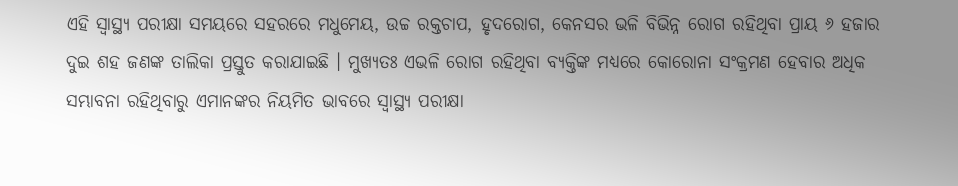ଏହି ସ୍ବାସ୍ଥ୍ୟ ପରୀକ୍ଷା ସମୟରେ ସହରରେ ମଧୁମେୟ, ଉଚ୍ଚ ରକ୍ତଚାପ, ହୃଦରୋଗ, କେନସର ଭଳି ବିଭିନ୍ନ ରୋଗ ରହିଥିବା ପ୍ରାୟ ୬ ହଜାର ଦୁଇ ଶହ ଜଣଙ୍କ ତାଲିକା ପ୍ରସ୍ତୁତ କରାଯାଇଛି । ମୁଖ୍ୟତଃ ଏଭଳି ରୋଗ ରହିଥିବା ବ୍ୟକ୍ତିଙ୍କ ମଧ୍ୟରେ କୋରୋନା ସଂକ୍ରମଣ ହେବାର ଅଧିକ ସମ୍ଭାବନା ରହିଥିବାରୁ ଏମାନଙ୍କର ନିୟମିତ ଭାବରେ ସ୍ବାସ୍ଥ୍ୟ ପରୀକ୍ଷା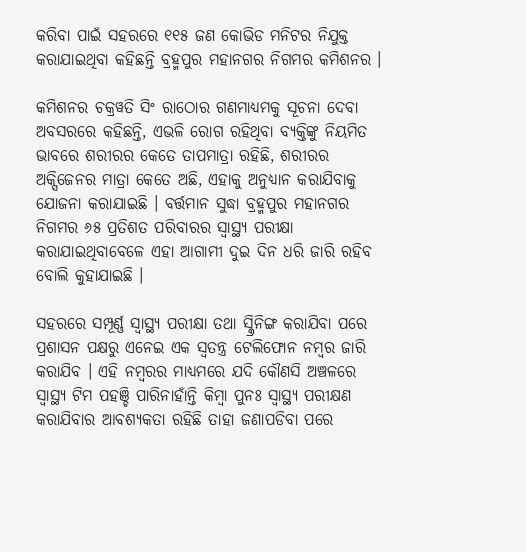କରିବା ପାଇଁ ସହରରେ ୧୧୫ ଜଣ କୋଭିଡ ମନିଟର ନିଯୁକ୍ତ କରାଯାଇଥିବା କହିଛନ୍ତି ବ୍ରହ୍ମପୁର ମହାନଗର ନିଗମର କମିଶନର ।

କମିଶନର ଚକ୍ରୱତି ସିଂ ରାଠୋର ଗଣମାଧ୍ୟମକୁ ସୂଚନା ଦେବା ଅବସରରେ କହିଛନ୍ତି, ଏଭଳି ରୋଗ ରହିଥିବା ବ୍ୟକ୍ତିଙ୍କୁ ନିୟମିତ ଭାବରେ ଶରୀରର କେତେ ତାପମାତ୍ରା ରହିଛି, ଶରୀରର ଅକ୍ସିଜେନର ମାତ୍ରା କେତେ ଅଛି, ଏହାକୁ ଅନୁଧ୍ୟାନ କରାଯିବାକୁ ଯୋଜନା କରାଯାଇଛି । ବର୍ତ୍ତମାନ ସୁଦ୍ଧା ବ୍ରହ୍ମପୁର ମହାନଗର ନିଗମର ୬୫ ପ୍ରତିଶତ ପରିବାରର ସ୍ବାସ୍ଥ୍ୟ ପରୀକ୍ଷା କରାଯାଇଥିବାବେଳେ ଏହା ଆଗାମୀ ଦୁଇ ଦିନ ଧରି ଜାରି ରହିବ ବୋଲି କୁହାଯାଇଛି ।

ସହରରେ ସମ୍ପୂର୍ଣ୍ଣ ସ୍ବାସ୍ଥ୍ୟ ପରୀକ୍ଷା ତଥା ସ୍କ୍ରିନିଙ୍ଗ କରାଯିବା ପରେ ପ୍ରଶାସନ ପକ୍ଷରୁ ଏନେଇ ଏକ ସ୍ବତନ୍ତ୍ର ଟେଲିଫୋନ ନମ୍ବର ଜାରି କରାଯିବ । ଏହି ନମ୍ବରର ମାଧ୍ୟମରେ ଯଦି କୌଣସି ଅଞ୍ଚଳରେ ସ୍ବାସ୍ଥ୍ୟ ଟିମ ପହଞ୍ଚି ପାରିନାହାଁନ୍ତି କିମ୍ବା ପୁନଃ ସ୍ବାସ୍ଥ୍ୟ ପରୀକ୍ଷଣ କରାଯିବାର ଆବଶ୍ୟକତା ରହିଛି ତାହା ଜଣାପଡିବା ପରେ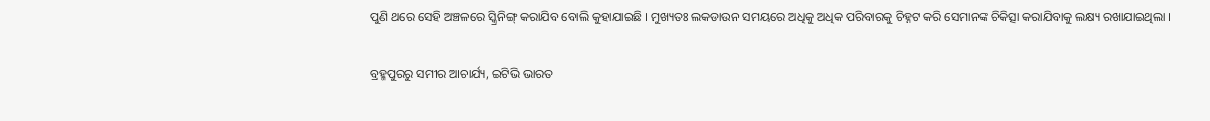ପୁଣି ଥରେ ସେହି ଅଞ୍ଚଳରେ ସ୍କ୍ରିନିଙ୍ଗ୍ କରାଯିବ ବୋଲି କୁହାଯାଇଛି । ମୁଖ୍ୟତଃ ଲକଡାଉନ ସମୟରେ ଅଧିକୁ ଅଧିକ ପରିବାରକୁ ଚିହ୍ନଟ କରି ସେମାନଙ୍କ ଚିକିତ୍ସା କରାଯିବାକୁ ଲକ୍ଷ୍ୟ ରଖାଯାଇଥିଲା ।

ବ୍ରହ୍ମପୁରରୁ ସମୀର ଆଚାର୍ଯ୍ୟ, ଇଟିଭି ଭାରତ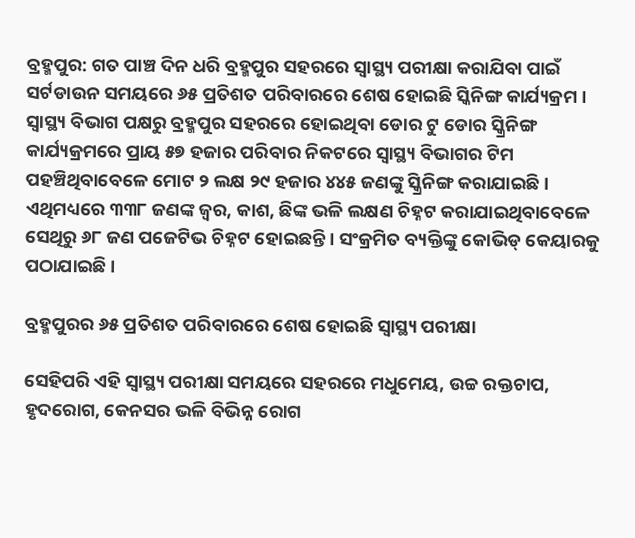ବ୍ରହ୍ମପୁର: ଗତ ପାଞ୍ଚ ଦିନ ଧରି ବ୍ରହ୍ମପୁର ସହରରେ ସ୍ବାସ୍ଥ୍ୟ ପରୀକ୍ଷା କରାଯିବା ପାଇଁ ସର୍ଟଡାଉନ ସମୟରେ ୬୫ ପ୍ରତିଶତ ପରିବାରରେ ଶେଷ ହୋଇଛି ସ୍କିନିଙ୍ଗ କାର୍ଯ୍ୟକ୍ରମ । ସ୍ବାସ୍ଥ୍ୟ ବିଭାଗ ପକ୍ଷରୁ ବ୍ରହ୍ମପୁର ସହରରେ ହୋଇଥିବା ଡୋର ଟୁ ଡୋର ସ୍କ୍ରିନିଙ୍ଗ କାର୍ଯ୍ୟକ୍ରମରେ ପ୍ରାୟ ୫୭ ହଜାର ପରିବାର ନିକଟରେ ସ୍ବାସ୍ଥ୍ୟ ବିଭାଗର ଟିମ ପହଞ୍ଚିଥିବାବେଳେ ମୋଟ ୨ ଲକ୍ଷ ୨୯ ହଜାର ୪୪୫ ଜଣଙ୍କୁ ସ୍କ୍ରିନିଙ୍ଗ କରାଯାଇଛି । ଏଥିମଧ୍ୟରେ ୩୩୮ ଜଣଙ୍କ ଜ୍ବର, କାଶ, ଛିଙ୍କ ଭଳି ଲକ୍ଷଣ ଚିହ୍ନଟ କରାଯାଇଥିବାବେଳେ ସେଥିରୁ ୬୮ ଜଣ ପଜେଟିଭ ଚିହ୍ନଟ ହୋଇଛନ୍ତି । ସଂକ୍ରମିତ ବ୍ୟକ୍ତିଙ୍କୁ କୋଭିଡ୍ କେୟାରକୁ ପଠାଯାଇଛି ।

ବ୍ରହ୍ମପୁରର ୬୫ ପ୍ରତିଶତ ପରିବାରରେ ଶେଷ ହୋଇଛି ସ୍ୱାସ୍ଥ୍ୟ ପରୀକ୍ଷା

ସେହିପରି ଏହି ସ୍ବାସ୍ଥ୍ୟ ପରୀକ୍ଷା ସମୟରେ ସହରରେ ମଧୁମେୟ, ଉଚ୍ଚ ରକ୍ତଚାପ, ହୃଦରୋଗ, କେନସର ଭଳି ବିଭିନ୍ନ ରୋଗ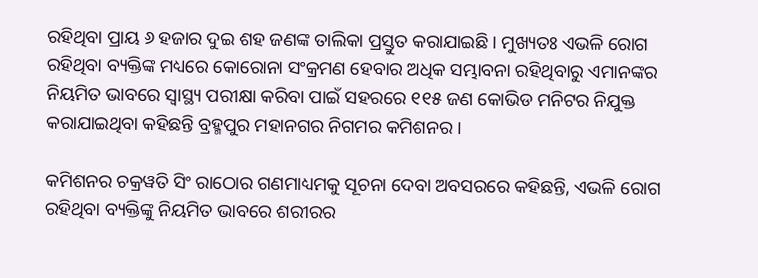ରହିଥିବା ପ୍ରାୟ ୬ ହଜାର ଦୁଇ ଶହ ଜଣଙ୍କ ତାଲିକା ପ୍ରସ୍ତୁତ କରାଯାଇଛି । ମୁଖ୍ୟତଃ ଏଭଳି ରୋଗ ରହିଥିବା ବ୍ୟକ୍ତିଙ୍କ ମଧ୍ୟରେ କୋରୋନା ସଂକ୍ରମଣ ହେବାର ଅଧିକ ସମ୍ଭାବନା ରହିଥିବାରୁ ଏମାନଙ୍କର ନିୟମିତ ଭାବରେ ସ୍ବାସ୍ଥ୍ୟ ପରୀକ୍ଷା କରିବା ପାଇଁ ସହରରେ ୧୧୫ ଜଣ କୋଭିଡ ମନିଟର ନିଯୁକ୍ତ କରାଯାଇଥିବା କହିଛନ୍ତି ବ୍ରହ୍ମପୁର ମହାନଗର ନିଗମର କମିଶନର ।

କମିଶନର ଚକ୍ରୱତି ସିଂ ରାଠୋର ଗଣମାଧ୍ୟମକୁ ସୂଚନା ଦେବା ଅବସରରେ କହିଛନ୍ତି, ଏଭଳି ରୋଗ ରହିଥିବା ବ୍ୟକ୍ତିଙ୍କୁ ନିୟମିତ ଭାବରେ ଶରୀରର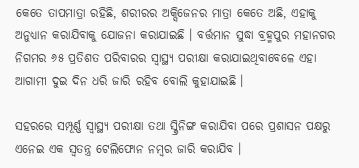କେତେ ତାପମାତ୍ରା ରହିଛି, ଶରୀରର ଅକ୍ସିଜେନର ମାତ୍ରା କେତେ ଅଛି, ଏହାକୁ ଅନୁଧ୍ୟାନ କରାଯିବାକୁ ଯୋଜନା କରାଯାଇଛି । ବର୍ତ୍ତମାନ ସୁଦ୍ଧା ବ୍ରହ୍ମପୁର ମହାନଗର ନିଗମର ୬୫ ପ୍ରତିଶତ ପରିବାରର ସ୍ବାସ୍ଥ୍ୟ ପରୀକ୍ଷା କରାଯାଇଥିବାବେଳେ ଏହା ଆଗାମୀ ଦୁଇ ଦିନ ଧରି ଜାରି ରହିବ ବୋଲି କୁହାଯାଇଛି ।

ସହରରେ ସମ୍ପୂର୍ଣ୍ଣ ସ୍ବାସ୍ଥ୍ୟ ପରୀକ୍ଷା ତଥା ସ୍କ୍ରିନିଙ୍ଗ କରାଯିବା ପରେ ପ୍ରଶାସନ ପକ୍ଷରୁ ଏନେଇ ଏକ ସ୍ବତନ୍ତ୍ର ଟେଲିଫୋନ ନମ୍ବର ଜାରି କରାଯିବ ।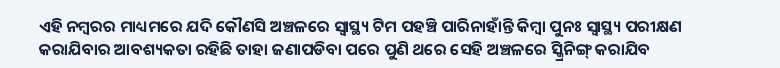ଏହି ନମ୍ବରର ମାଧ୍ୟମରେ ଯଦି କୌଣସି ଅଞ୍ଚଳରେ ସ୍ବାସ୍ଥ୍ୟ ଟିମ ପହଞ୍ଚି ପାରିନାହାଁନ୍ତି କିମ୍ବା ପୁନଃ ସ୍ବାସ୍ଥ୍ୟ ପରୀକ୍ଷଣ କରାଯିବାର ଆବଶ୍ୟକତା ରହିଛି ତାହା ଜଣାପଡିବା ପରେ ପୁଣି ଥରେ ସେହି ଅଞ୍ଚଳରେ ସ୍କ୍ରିନିଙ୍ଗ୍ କରାଯିବ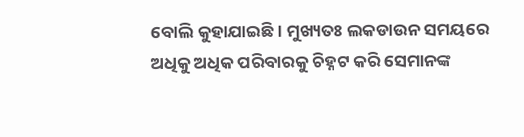ବୋଲି କୁହାଯାଇଛି । ମୁଖ୍ୟତଃ ଲକଡାଉନ ସମୟରେ ଅଧିକୁ ଅଧିକ ପରିବାରକୁ ଚିହ୍ନଟ କରି ସେମାନଙ୍କ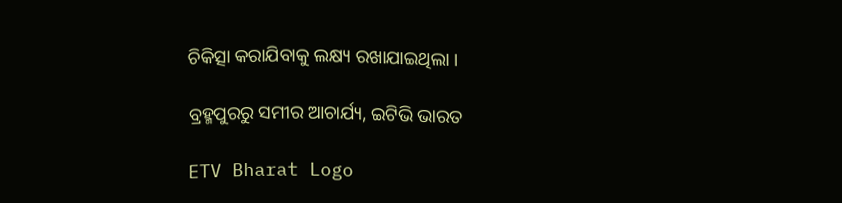ଚିକିତ୍ସା କରାଯିବାକୁ ଲକ୍ଷ୍ୟ ରଖାଯାଇଥିଲା ।

ବ୍ରହ୍ମପୁରରୁ ସମୀର ଆଚାର୍ଯ୍ୟ, ଇଟିଭି ଭାରତ

ETV Bharat Logo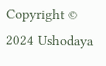Copyright © 2024 Ushodaya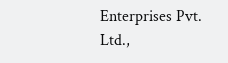Enterprises Pvt. Ltd.,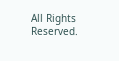All Rights Reserved.